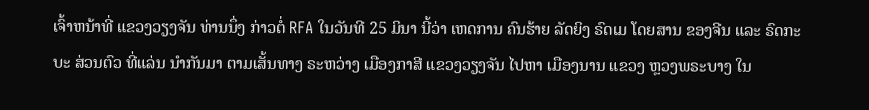ເຈົ້າຫນ້າທີ່ ແຂວງວຽງຈັນ ທ່ານນຶ່ງ ກ່າວຕໍ່ RFA ໃນວັນທີ 25 ມິນາ ນີ້ວ່າ ເຫດການ ຄົນຮ້າຍ ລັດຍິງ ຣົດເມ ໂດຍສານ ຂອງຈີນ ແລະ ຣົດກະບະ ສ່ວນຕົວ ທີ່ແລ່ນ ນຳກັນມາ ຕາມເສັ້ນທາງ ຣະຫວ່າງ ເມືອງກາສີ ແຂວງວຽງຈັນ ໄປຫາ ເມືອງນານ ແຂວງ ຫຼວງພຣະບາງ ໃນ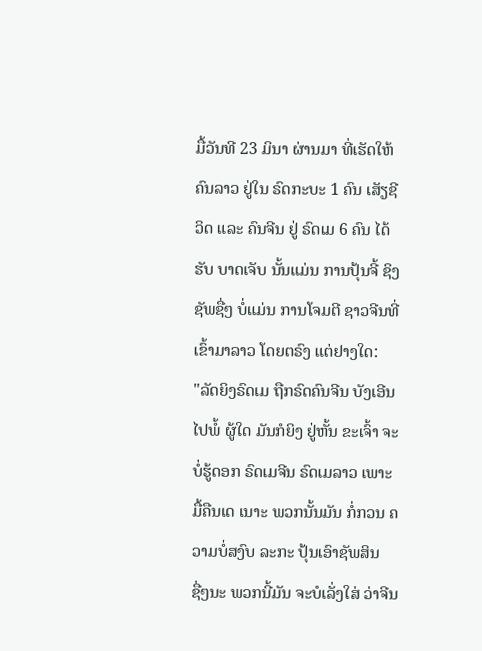ມື້ວັນທີ 23 ມິນາ ຜ່ານມາ ທີ່ເຮັດໃຫ້ ຄົນລາວ ຢູ່ໃນ ຣົດກະບະ 1 ຄົນ ເສັຽຊີວິດ ແລະ ຄົນຈີນ ຢູ່ ຣົດເມ 6 ຄົນ ໄດ້ຮັບ ບາດເຈັບ ນັ້ນແມ່ນ ການປຸ້ນຈີ້ ຊິງຊັພຊື່ໆ ບໍ່ແມ່ນ ການໂຈມຕີ ຊາວຈີນທີ່ ເຂົ້າມາລາວ ໂດຍຕຣົງ ແຕ່ຢາງໃດ:
"ລັດຍິງຣົດເມ ຖືກຣົດຄົນຈີນ ບັງເອີນໄປພໍ້ ຜູ້ໃດ ມັນກໍຍິງ ຢູ່ຫັ້ນ ຂະເຈົ້າ ຈະບໍ່ຮູ້ດອກ ຣົດເມຈີນ ຣົດເມລາວ ເພາະ ມື້ຄືນເດ ເນາະ ພວກນັ້ນມັນ ກໍ່ກວນ ຄວາມບໍ່ສງົບ ລະກະ ປຸ້ນເອົາຊັພສິນ ຊື່ໆນະ ພວກນີ້ມັນ ຈະບໍເລັ່ງໃສ່ ວ່າຈີນ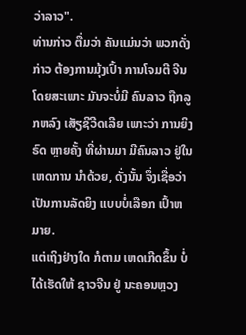ວ່າລາວ".
ທ່ານກ່າວ ຕື່ມວ່າ ຄັນແມ່ນວ່າ ພວກດັ່ງກ່າວ ຕ້ອງການມຸ້ງເປົ້າ ການໂຈມຕີ ຈີນ ໂດຍສະເພາະ ມັນຈະບໍ່ມີ ຄົນລາວ ຖືກລູກຫລົງ ເສັຽຊີວີດເລີຍ ເພາະວ່າ ການຍິງຣົດ ຫຼາຍຄັ້ງ ທີ່ຜ່ານມາ ມີຄົນລາວ ຢູ່ໃນເຫດການ ນຳດ້ວຍ, ດັ່ງນັ້ນ ຈຶ່ງເຊື່ອວ່າ ເປັນການລັດຍິງ ແບບບໍ່ເລືອກ ເປົ້າຫມາຍ.
ແຕ່ເຖິງຢ່າງໃດ ກໍຕາມ ເຫດເກີດຂຶ້ນ ບໍ່ໄດ້ເຮັດໃຫ້ ຊາວຈີນ ຢູ່ ນະຄອນຫຼວງ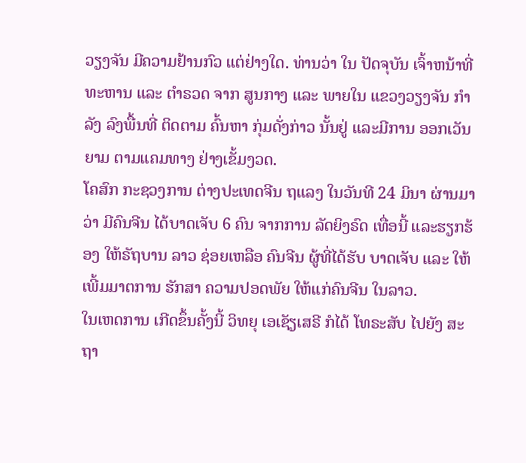ວຽງຈັນ ມີຄວາມຢ້ານກົວ ແຕ່ຢ່າງໃດ. ທ່ານວ່າ ໃນ ປັດຈຸບັນ ເຈົ້າຫນ້າທີ່ ທະຫານ ແລະ ຕຳຣວດ ຈາກ ສູນກາງ ແລະ ພາຍໃນ ແຂວງວຽງຈັນ ກຳລັງ ລົງພື້ນທີ່ ຕິດຕາມ ຄົ້ນຫາ ກຸ່ມດັ່ງກ່າວ ນັ້ນຢູ່ ແລະມີການ ອອກເວັນຍາມ ຕາມແຄມທາງ ຢ່າງເຂັ້ມງວດ.
ໂຄສົກ ກະຊວງການ ຕ່າງປະເທດຈີນ ຖແລງ ໃນວັນທີ 24 ມິນາ ຜ່ານມາວ່າ ມີຄົນຈີນ ໄດ້ບາດເຈັບ 6 ຄົນ ຈາກການ ລັດຍິງຣົດ ເທື່ອນີ້ ແລະຮຽກຮ້ອງ ໃຫ້ຣັຖບານ ລາວ ຊ່ອຍເຫລືອ ຄົນຈີນ ຜູ້ທີ່ໄດ້ຮັບ ບາດເຈັບ ແລະ ໃຫ້ເພີ້ມມາຕການ ຮັກສາ ຄວາມປອດພັຍ ໃຫ້ແກ່ຄົນຈີນ ໃນລາວ.
ໃນເຫດການ ເກີດຂຶ້ນຄັ້ງນີ້ ວິທຍຸ ເອເຊັຽເສຣີ ກໍໄດ້ ໂທຣະສັບ ໄປຍັງ ສະຖາ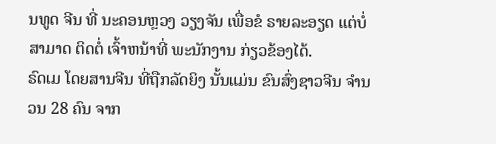ນທູດ ຈີນ ທີ່ ນະຄອນຫຼວງ ວຽງຈັນ ເພື່ອຂໍ ຣາຍລະອຽດ ແຕ່ບໍ່ສາມາດ ຕິດຕໍ່ ເຈົ້າຫນ້າທີ່ ພະນັກງານ ກ່ຽວຂ້ອງໄດ້.
ຣົດເມ ໂດຍສານຈີນ ທີ່ຖືກລັດຍິງ ນັ້ນແມ່ນ ຂົນສົ່ງຊາວຈີນ ຈຳນວນ 28 ຄົນ ຈາກ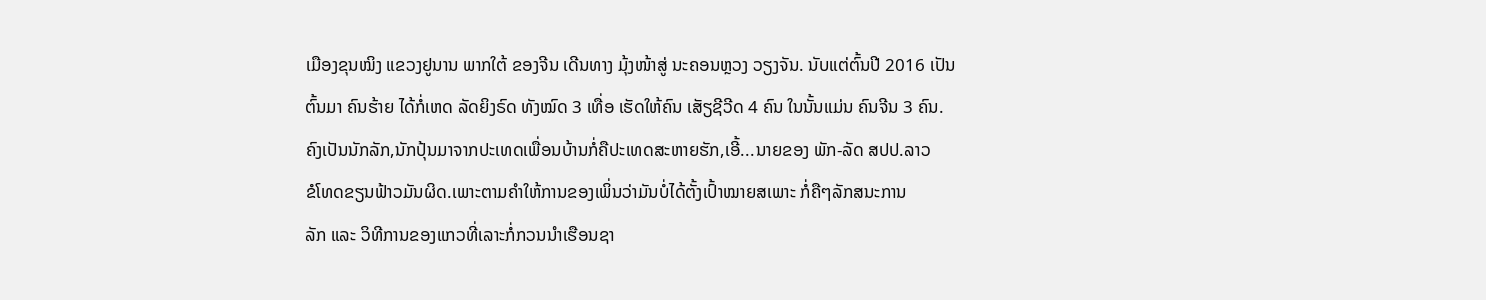ເມືອງຂຸນໝິງ ແຂວງຢູນານ ພາກໃຕ້ ຂອງຈີນ ເດີນທາງ ມຸ້ງໜ້າສູ່ ນະຄອນຫຼວງ ວຽງຈັນ. ນັບແຕ່ຕົ້ນປີ 2016 ເປັນຕົ້ນມາ ຄົນຮ້າຍ ໄດ້ກໍ່ເຫດ ລັດຍິງຣົດ ທັງໝົດ 3 ເທື່ອ ເຮັດໃຫ້ຄົນ ເສັຽຊີວີດ 4 ຄົນ ໃນນັ້ນແມ່ນ ຄົນຈີນ 3 ຄົນ.
ຄົງເປັນນັກລັກ,ນັກປຸ້ນມາຈາກປະເທດເພື່ອນບ້ານກໍ່ຄືປະເທດສະຫາຍຮັກ,ເອີ້...ນາຍຂອງ ພັກ-ລັດ ສປປ.ລາວ
ຂໍໂທດຂຽນຟ້າວມັນຜິດ.ເພາະຕາມຄຳໃຫ້ການຂອງເພິ່ນວ່າມັນບໍ່ໄດ້ຕັ້ງເປົ້າໝາຍສເພາະ ກໍ່ຄືໆລັກສນະການ
ລັກ ແລະ ວິທີການຂອງແກວທີ່ເລາະກໍ່ກວນນຳເຮືອນຊາ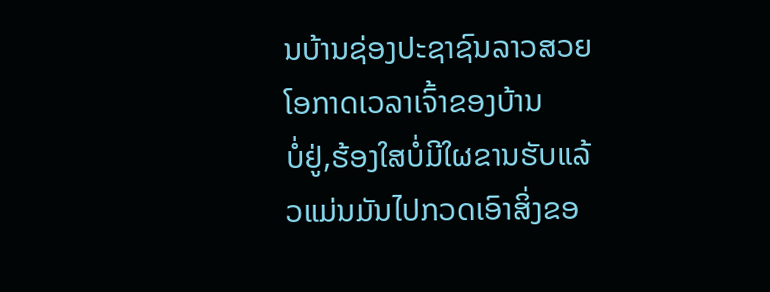ນບ້ານຊ່ອງປະຊາຊົນລາວສວຍໂອກາດເວລາເຈົ້າຂອງບ້ານ
ບໍ່ຢູ່,ຮ້ອງໃສບໍ່ມີໃຜຂານຮັບແລ້ວແມ່ນມັນໄປກວດເອົາສິ່ງຂອ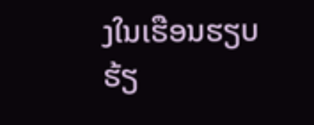ງໃນເຮືອນຮຽບຮ້ຽ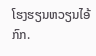ໂຮງຮຽນຫວຽນໄອ້ກົກ.